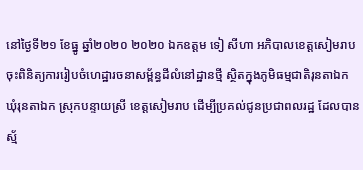នៅថ្ងៃទី២១ ខែធ្នូ ឆ្នាំ២០២០ ២០២០ ឯកឧត្តម ទៀ សីហា អភិបាលខេត្តសៀមរាប ចុះពិនិត្យការរៀបចំហេដ្ឋារចនាសម្ព័ន្ធដីលំនៅដ្ឋានថ្មី ស្ថិតក្នុងភូមិធម្មជាតិរុនតាឯក ឃុំរុនតាឯក ស្រុកបន្ទាយស្រី ខេត្តសៀមរាប ដើម្បីប្រគល់ជូនប្រជាពលរដ្ឋ ដែលបានស្ម័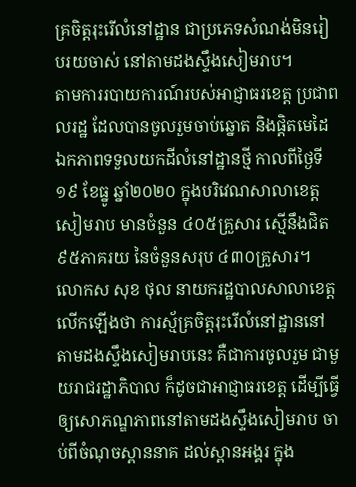គ្រចិត្តរុះរើលំនៅដ្ឋាន ជាប្រភេទសំណង់មិនរៀបរយចាស់ នៅតាមដងស្ទឹងសៀមរាប។
តាមការរបាយការណ៍របស់អាជ្ញាធរខេត្ត ប្រជាពលរដ្ឋ ដែលបានចូលរួមចាប់ឆ្នោត និងផ្តិតមេដៃឯកភាពទទួលយកដីលំនៅដ្ឋានថ្មី កាលពីថ្ងៃទី១៩ ខែធ្នូ ឆ្នាំ២០២០ ក្នុងបរិវេណសាលាខេត្តសៀមរាប មានចំនួន ៤០៥គ្រួសារ ស្មើនឹងជិត ៩៥ភាគរយ នៃចំនួនសរុប ៤៣០គ្រួសារ។
លោកស សុខ ថុល នាយករដ្ឋបាលសាលាខេត្ត លើកឡើងថា ការស្ម័គ្រចិត្តរុះរើលំនៅដ្ឋាននៅតាមដងស្ទឹងសៀមរាបនេះ គឺជាការចូលរួម ជាមួយរាជរដ្ឋាភិបាល ក៏ដូចជាអាជ្ញាធរខេត្ត ដើម្បីធ្វើឲ្យសោភណ្ឌភាពនៅតាមដងស្ទឹងសៀមរាប ចាប់ពីចំណុចស្ពាននាគ ដល់ស្ពានអង្គរ ក្នុង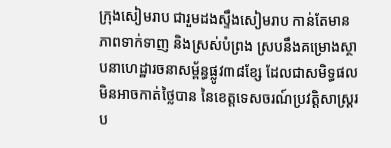ក្រុងសៀមរាប ជារួមដងស្ទឹងសៀមរាប កាន់តែមានភាពទាក់ទាញ និងស្រស់បំព្រង ស្របនឹងគម្រោងស្ថាបនាហេដ្ឋារចនាសម្ព័ន្ធផ្លូវ៣៨ខ្សែ ដែលជាសមិទ្ធផលមិនអាចកាត់ថ្លៃបាន នៃខេត្តទេសចរណ៍ប្រវត្តិសាស្ត្ររប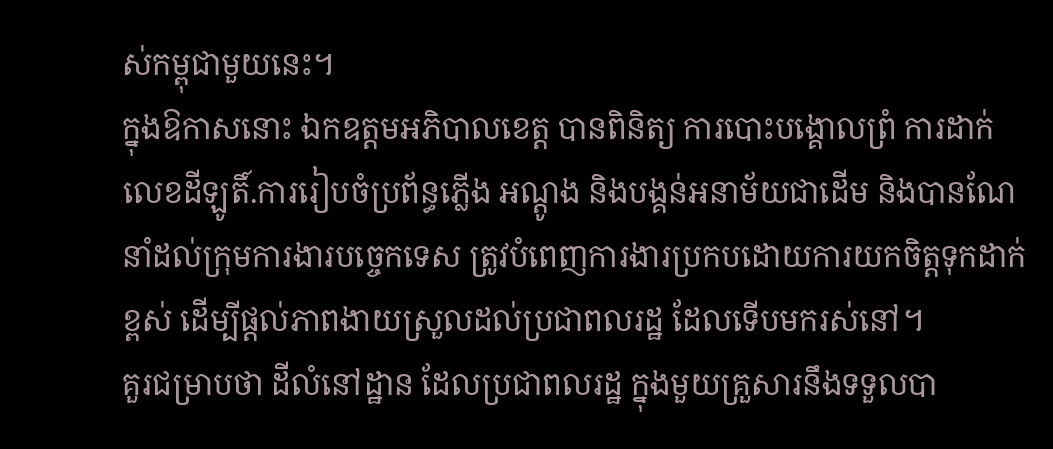ស់កម្ពុជាមួយនេះ។
ក្នុងឱកាសនោះ ឯកឧត្តមអភិបាលខេត្ត បានពិនិត្យ ការបោះបង្គោលព្រំ ការដាក់លេខដីឡូតិ៍.ការរៀបចំប្រព័ន្ធភ្លើង អណ្តូង និងបង្គន់អនាម័យជាដើម និងបានណែនាំដល់ក្រុមការងារបច្ចេកទេស ត្រូវបំពេញការងារប្រកបដោយការយកចិត្តទុកដាក់ខ្ពស់ ដើម្បីផ្ដល់ភាពងាយស្រួលដល់ប្រជាពលរដ្ឋ ដែលទើបមករស់នៅ។
គួរជម្រាបថា ដីលំនៅដ្ឋាន ដែលប្រជាពលរដ្ឋ ក្នុងមួយគ្រួសារនឹងទទួលបា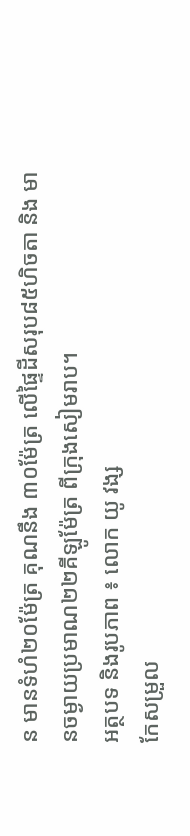ន មានទំហំ២០ម៉ែត្រ គុណនឹង ៣០ម៉ែត្រ លើផ្ទៃដីសរុប៨៥ហិចតា និង មានចម្ងាយប្រមាណ២២គីឡូម៉ែត្រ ពីក្រុងសៀមរាប។
អត្ថបទ និងរូបភាព ៖ លោក យូ វង្ស
កែសម្រួល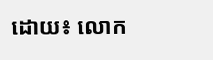ដោយ៖ លោក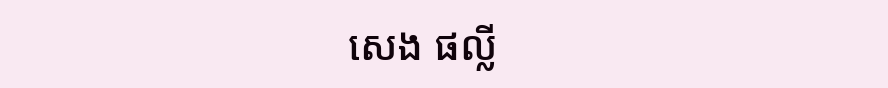សេង ផល្លី